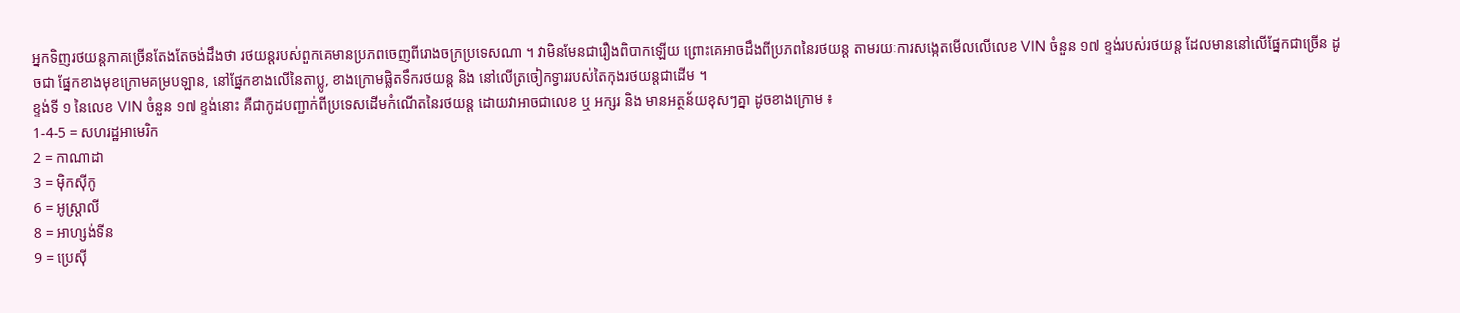អ្នកទិញរថយន្តភាគច្រើនតែងតែចង់ដឹងថា រថយន្តរបស់ពួកគេមានប្រភពចេញពីរោងចក្រប្រទេសណា ។ វាមិនមែនជារឿងពិបាកឡើយ ព្រោះគេអាចដឹងពីប្រភពនៃរថយន្ត តាមរយៈការសង្កេតមើលលើលេខ VIN ចំនួន ១៧ ខ្ទង់របស់រថយន្ត ដែលមាននៅលើផ្នែកជាច្រើន ដូចជា ផ្នែកខាងមុខក្រោមគម្របឡាន, នៅផ្នែកខាងលើនៃតាប្លូ, ខាងក្រោមផ្លិតទឹករថយន្ត និង នៅលើត្រចៀកទ្វាររបស់តៃកុងរថយន្តជាដើម ។
ខ្ទង់ទី ១ នៃលេខ VIN ចំនួន ១៧ ខ្ទង់នោះ គឺជាកូដបញ្ជាក់ពីប្រទេសដើមកំណើតនៃរថយន្ត ដោយវាអាចជាលេខ ឬ អក្សរ និង មានអត្ថន័យខុសៗគ្នា ដូចខាងក្រោម ៖
1-4-5 = សហរដ្ឋអាមេរិក
2 = កាណាដា
3 = ម៉ិកស៊ីកូ
6 = អូស្ត្រាលី
8 = អាហ្សង់ទីន
9 = ប្រេស៊ី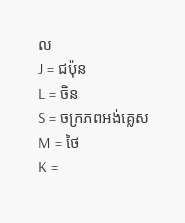ល
J = ជប៉ុន
L = ចិន
S = ចក្រភពអង់គ្លេស
M = ថៃ
K =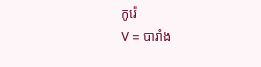កូរ៉េ
V = បារាំង